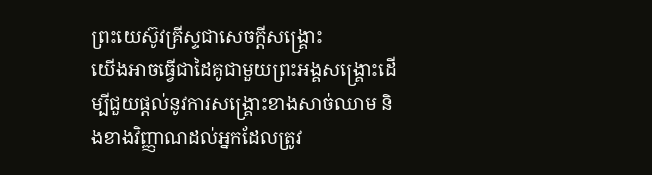ព្រះយេស៊ូវគ្រីស្ទជាសេចក្ដីសង្គ្រោះ
យើងអាចធ្វើជាដៃគូជាមួយព្រះអង្គសង្គ្រោះដើម្បីជួយផ្ដល់នូវការសង្រ្គោះខាងសាច់ឈាម និងខាងវិញ្ញាណដល់អ្នកដែលត្រូវ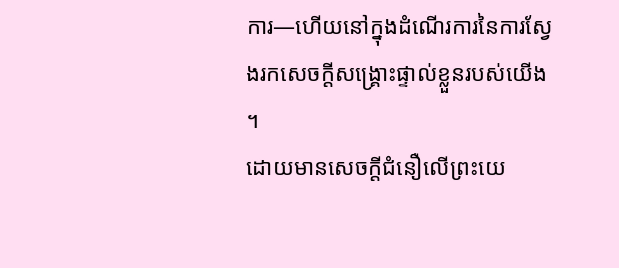ការ—ហើយនៅក្នុងដំណើរការនៃការស្វែងរកសេចក្តីសង្គ្រោះផ្ទាល់ខ្លួនរបស់យើង ។
ដោយមានសេចក្ដីជំនឿលើព្រះយេ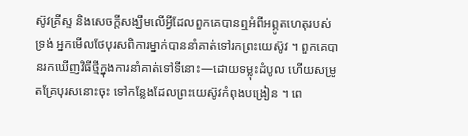ស៊ូវគ្រីស្ទ និងសេចក្តីសង្ឃឹមលើអ្វីដែលពួកគេបានឮអំពីអព្ភូតហេតុរបស់ទ្រង់ អ្នកមើលថែបុរសពិការម្នាក់បាននាំគាត់ទៅរកព្រះយេស៊ូវ ។ ពួកគេបានរកឃើញវិធីថ្មីក្នុងការនាំគាត់ទៅទីនោះ—ដោយទម្លុះដំបូល ហើយសម្រូតគ្រែបុរសនោះចុះ ទៅកន្លែងដែលព្រះយេស៊ូវកំពុងបង្រៀន ។ ពេ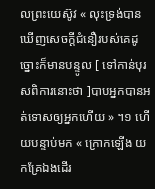លព្រះយេស៊ូវ « លុះទ្រង់បានឃើញសេចក្តីជំនឿរបស់គេដូច្នោះក៏មានបន្ទូល [ ទៅកាន់បុរសពិការនោះថា ]បាបអ្នកបានអត់ទោសឲ្យអ្នកហើយ » ។១ ហើយបន្ទាប់មក « ក្រោកឡើង យកគ្រែឯងដើរ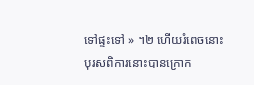ទៅផ្ទះទៅ » ។២ ហើយរំពេចនោះបុរសពិការនោះបានក្រោក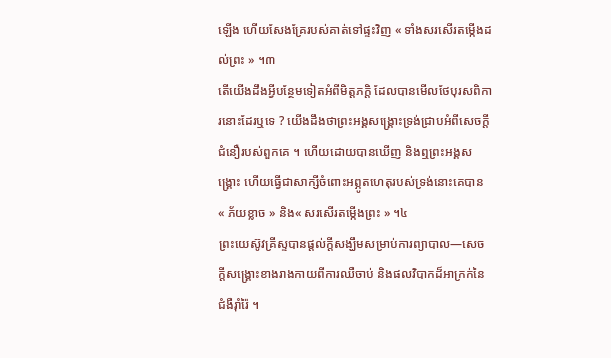ឡើង ហើយសែងគ្រែរបស់គាត់ទៅផ្ទះវិញ « ទាំងសរសើរតម្កើងដល់ព្រះ » ។៣
តើយើងដឹងអ្វីបន្ថែមទៀតអំពីមិត្តភក្តិ ដែលបានមើលថែបុរសពិការនោះដែរឬទេ ? យើងដឹងថាព្រះអង្គសង្រ្គោះទ្រង់ជ្រាបអំពីសេចក្តីជំនឿរបស់ពួកគេ ។ ហើយដោយបានឃើញ និងឮព្រះអង្គសង្គ្រោះ ហើយធ្វើជាសាក្សីចំពោះអព្ភូតហេតុរបស់ទ្រង់នោះគេបាន « ភ័យខ្លាច » និង« សរសើរតម្កើងព្រះ » ។៤
ព្រះយេស៊ូវគ្រីស្ទបានផ្ដល់ក្ដីសង្ឃឹមសម្រាប់ការព្យាបាល—សេចក្តីសង្គ្រោះខាងរាងកាយពីការឈឺចាប់ និងផលវិបាកដ៏អាក្រក់នៃជំងឺរ៉ាំរ៉ៃ ។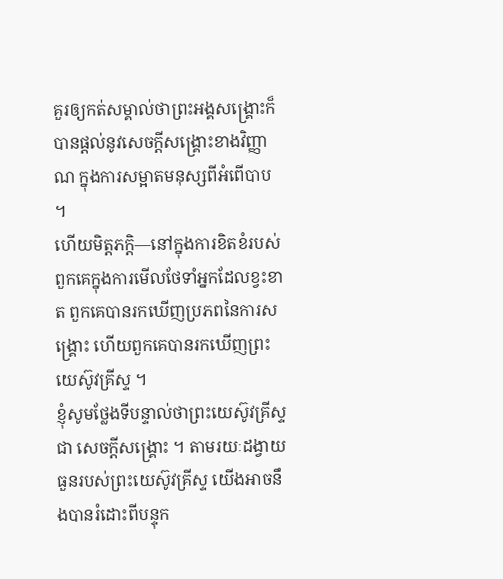គួរឲ្យកត់សម្គាល់ថាព្រះអង្គសង្រ្គោះក៏បានផ្ដល់នូវសេចក្តីសង្គ្រោះខាងវិញ្ញាណ ក្នុងការសម្អាតមនុស្សពីអំពើបាប ។
ហើយមិត្តភក្តិ—នៅក្នុងការខិតខំរបស់ពួកគេក្នុងការមើលថែទាំអ្នកដែលខ្វះខាត ពួកគេបានរកឃើញប្រភពនៃការសង្គ្រោះ ហើយពួកគេបានរកឃើញព្រះយេស៊ូវគ្រីស្ទ ។
ខ្ញុំសូមថ្លែងទីបន្ទាល់ថាព្រះយេស៊ូវគ្រីស្ទ ជា សេចក្ដីសង្គ្រោះ ។ តាមរយៈដង្វាយធួនរបស់ព្រះយេស៊ូវគ្រីស្ទ យើងអាចនឹងបានរំដោះពីបន្ទុក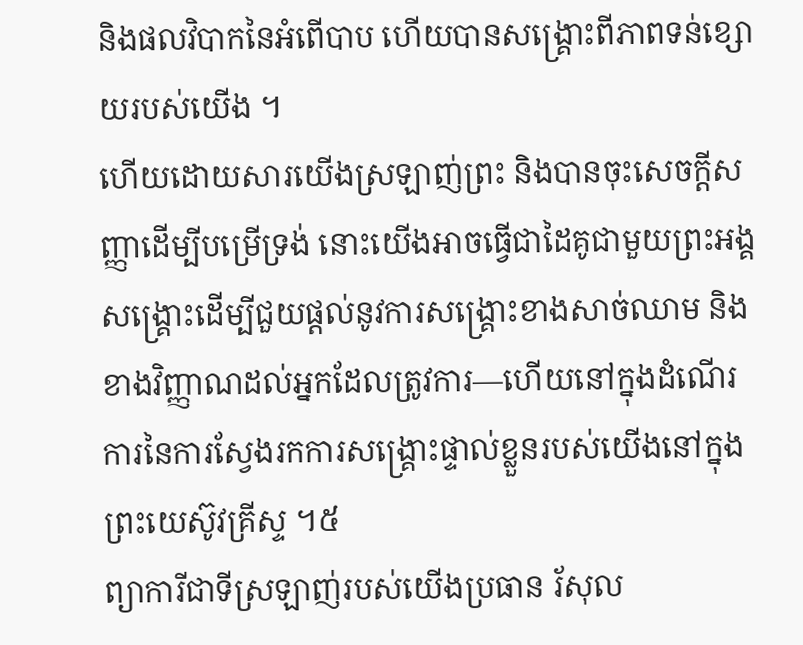និងផលវិបាកនៃអំពើបាប ហើយបានសង្គ្រោះពីភាពទន់ខ្សោយរបស់យើង ។
ហើយដោយសារយើងស្រឡាញ់ព្រះ និងបានចុះសេចក្តីសញ្ញាដើម្បីបម្រើទ្រង់ នោះយើងអាចធ្វើជាដៃគូជាមួយព្រះអង្គសង្គ្រោះដើម្បីជួយផ្ដល់នូវការសង្រ្គោះខាងសាច់ឈាម និងខាងវិញ្ញាណដល់អ្នកដែលត្រូវការ—ហើយនៅក្នុងដំណើរការនៃការស្វែងរកការសង្គ្រោះផ្ទាល់ខ្លួនរបស់យើងនៅក្នុងព្រះយេស៊ូវគ្រីស្ទ ។៥
ព្យាការីជាទីស្រឡាញ់របស់យើងប្រធាន រ័សុល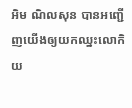អិម ណិលសុន បានអញ្ជើញយើងឲ្យយកឈ្នះលោកិយ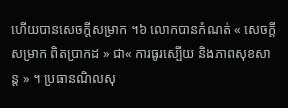ហើយបានសេចក្តីសម្រាក ។៦ លោកបានកំណត់ « សេចក្តីសម្រាក ពិតប្រាកដ » ជា« ការធូរស្បើយ និងភាពសុខសាន្ត » ។ ប្រធានណិលសុ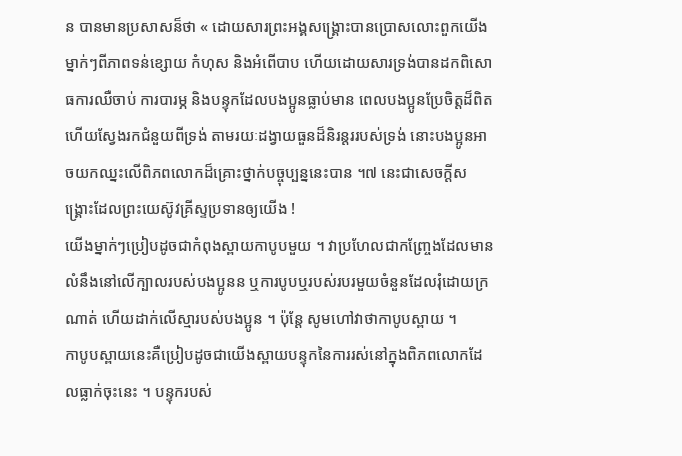ន បានមានប្រសាសន៏ថា « ដោយសារព្រះអង្គសង្គ្រោះបានប្រោសលោះពួកយើងម្នាក់ៗពីភាពទន់ខ្សោយ កំហុស និងអំពើបាប ហើយដោយសារទ្រង់បានដកពិសោធការឈឺចាប់ ការបារម្ភ និងបន្ទុកដែលបងប្អូនធ្លាប់មាន ពេលបងប្អូនប្រែចិត្តដ៏ពិត ហើយស្វែងរកជំនួយពីទ្រង់ តាមរយៈដង្វាយធួនដ៏និរន្តររបស់ទ្រង់ នោះបងប្អូនអាចយកឈ្នះលើពិភពលោកដ៏គ្រោះថ្នាក់បច្ចុប្បន្ននេះបាន ។៧ នេះជាសេចក្ដីសង្គ្រោះដែលព្រះយេស៊ូវគ្រីស្ទប្រទានឲ្យយើង !
យើងម្នាក់ៗប្រៀបដូចជាកំពុងស្ពាយកាបូបមួយ ។ វាប្រហែលជាកញ្ច្រែងដែលមានលំនឹងនៅលើក្បាលរបស់បងប្អូនន ឬការបូបឬរបស់របរមួយចំនួនដែលរុំដោយក្រណាត់ ហើយដាក់លើស្មារបស់បងប្អូន ។ ប៉ុន្តែ សូមហៅវាថាកាបូបស្ពាយ ។
កាបូបស្ពាយនេះគឺប្រៀបដូចជាយើងស្ពាយបន្ទុកនៃការរស់នៅក្នុងពិភពលោកដែលធ្លាក់ចុះនេះ ។ បន្ទុករបស់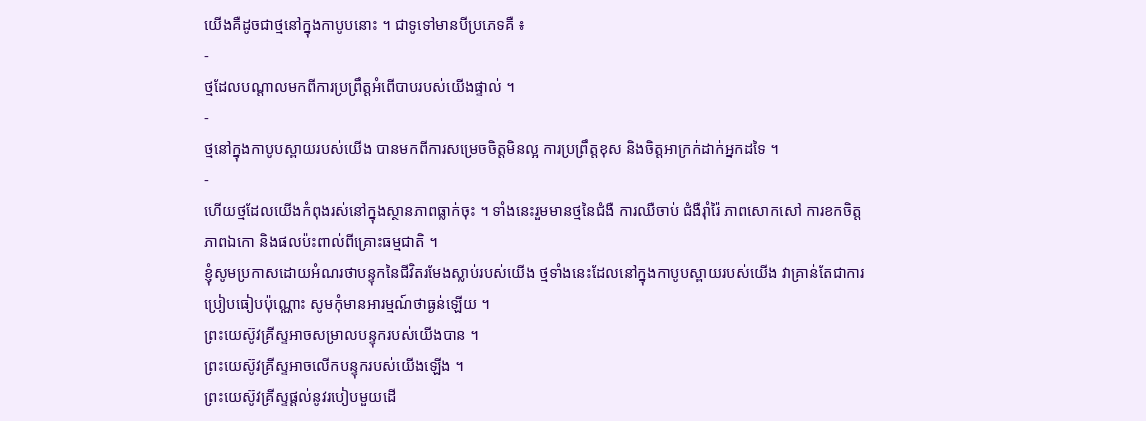យើងគឺដូចជាថ្មនៅក្នុងកាបូបនោះ ។ ជាទូទៅមានបីប្រភេទគឺ ៖
-
ថ្មដែលបណ្តាលមកពីការប្រព្រឹត្តអំពើបាបរបស់យើងផ្ទាល់ ។
-
ថ្មនៅក្នុងកាបូបស្ពាយរបស់យើង បានមកពីការសម្រេចចិត្តមិនល្អ ការប្រព្រឹត្តខុស និងចិត្តអាក្រក់ដាក់អ្នកដទៃ ។
-
ហើយថ្មដែលយើងកំពុងរស់នៅក្នុងស្ថានភាពធ្លាក់ចុះ ។ ទាំងនេះរួមមានថ្មនៃជំងឺ ការឈឺចាប់ ជំងឺរ៉ាំរ៉ៃ ភាពសោកសៅ ការខកចិត្ត ភាពឯកោ និងផលប៉ះពាល់ពីគ្រោះធម្មជាតិ ។
ខ្ញុំសូមប្រកាសដោយអំណរថាបន្ទុកនៃជីវិតរមែងស្លាប់របស់យើង ថ្មទាំងនេះដែលនៅក្នុងកាបូបស្ពាយរបស់យើង វាគ្រាន់តែជាការប្រៀបធៀបប៉ុណ្ណោះ សូមកុំមានអារម្មណ៍ថាធ្ងន់ឡើយ ។
ព្រះយេស៊ូវគ្រីស្ទអាចសម្រាលបន្ទុករបស់យើងបាន ។
ព្រះយេស៊ូវគ្រីស្ទអាចលើកបន្ទុករបស់យើងឡើង ។
ព្រះយេស៊ូវគ្រីស្ទផ្ដល់នូវរបៀបមួយដើ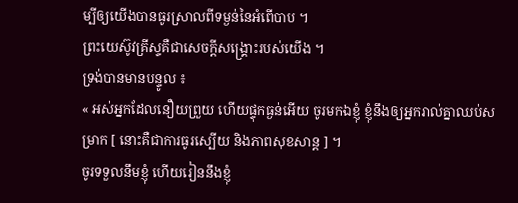ម្បីឲ្យយើងបានធូរស្រាលពីទម្ងន់នៃអំពើបាប ។
ព្រះយេស៊ូវគ្រីស្ទគឺជាសេចក្ដីសង្គ្រោះរបស់យើង ។
ទ្រង់បានមានបន្ទូល ៖
« អស់អ្នកដែលនឿយព្រួយ ហើយផ្ទុកធ្ងន់អើយ ចូរមកឯខ្ញុំ ខ្ញុំនឹងឲ្យអ្នករាល់គ្នាឈប់សម្រាក [ នោះគឺជាការធូរស្បើយ និងភាពសុខសាន្ត ] ។
ចូរទទួលនឹមខ្ញុំ ហើយរៀននឹងខ្ញុំ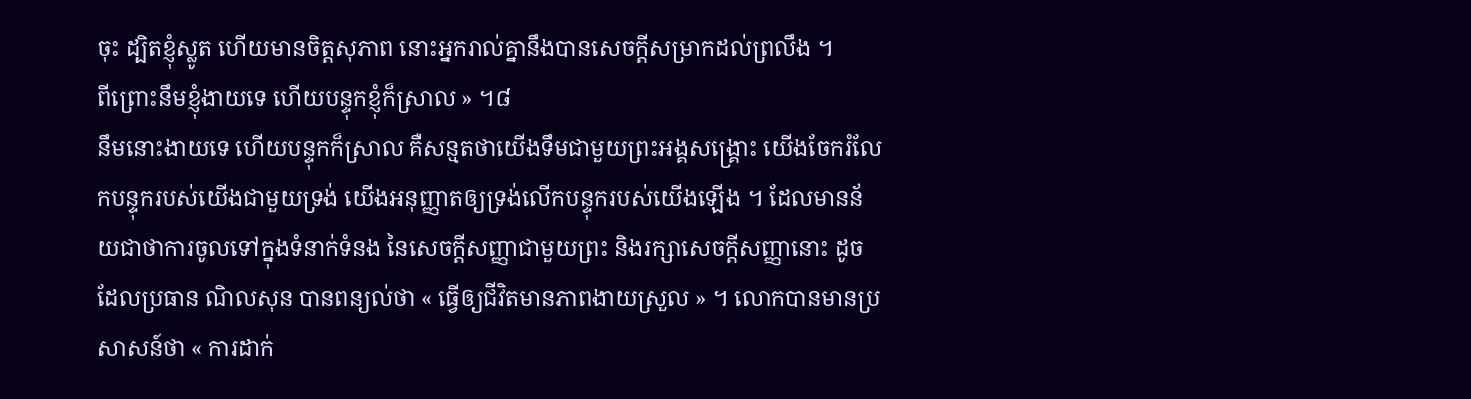ចុះ ដ្បិតខ្ញុំស្លូត ហើយមានចិត្តសុភាព នោះអ្នករាល់គ្នានឹងបានសេចក្តីសម្រាកដល់ព្រលឹង ។
ពីព្រោះនឹមខ្ញុំងាយទេ ហើយបន្ទុកខ្ញុំក៏ស្រាល » ។៨
នឹមនោះងាយទេ ហើយបន្ទុកក៏ស្រាល គឺសន្មតថាយើងទឹមជាមួយព្រះអង្គសង្គ្រោះ យើងចែករំលែកបន្ទុករបស់យើងជាមួយទ្រង់ យើងអនុញ្ញាតឲ្យទ្រង់លើកបន្ទុករបស់យើងឡើង ។ ដែលមានន័យជាថាការចូលទៅក្នុងទំនាក់ទំនង នៃសេចក្តីសញ្ញាជាមួយព្រះ និងរក្សាសេចក្តីសញ្ញានោះ ដូចដែលប្រធាន ណិលសុន បានពន្យល់ថា « ធ្វើឲ្យជីវិតមានភាពងាយស្រួល » ។ លោកបានមានប្រសាសន៍ថា « ការដាក់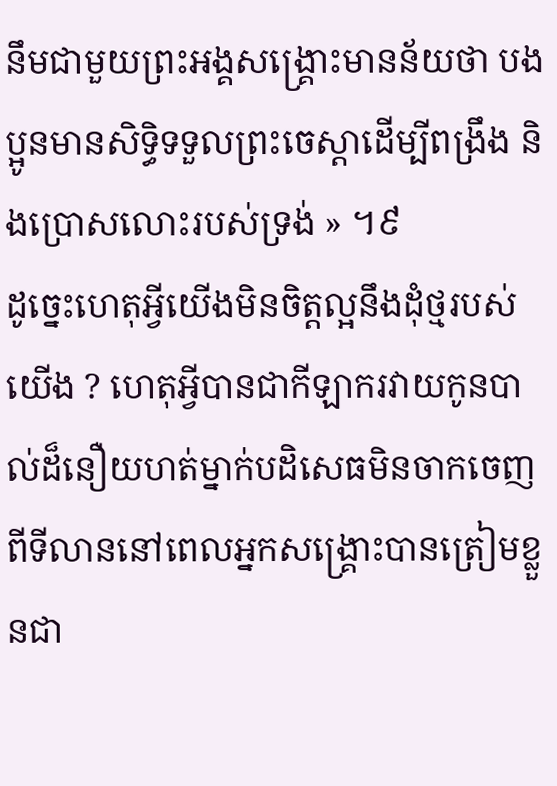នឹមជាមួយព្រះអង្គសង្គ្រោះមានន័យថា បងប្អូនមានសិទ្ធិទទួលព្រះចេស្តាដើម្បីពង្រឹង និងប្រោសលោះរបស់ទ្រង់ » ។៩
ដូច្នេះហេតុអ្វីយើងមិនចិត្តល្អនឹងដុំថ្មរបស់យើង ? ហេតុអ្វីបានជាកីឡាករវាយកូនបាល់ដ៏នឿយហត់ម្នាក់បដិសេធមិនចាកចេញពីទីលាននៅពេលអ្នកសង្គ្រោះបានត្រៀមខ្លួនជា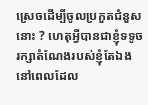ស្រេចដើម្បីចូលប្រកួតជំនួសនោះ ? ហេតុអ្វីបានជាខ្ញុំទទូចរក្សាតំណែងរបស់ខ្ញុំតែឯង នៅពេលដែល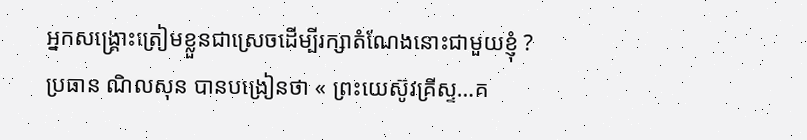អ្នកសង្គ្រោះត្រៀមខ្លួនជាស្រេចដើម្បីរក្សាតំណែងនោះជាមួយខ្ញុំ ?
ប្រធាន ណិលសុន បានបង្រៀនថា « ព្រះយេស៊ូវគ្រីស្ទ…គ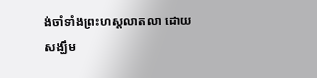ង់ចាំទាំងព្រះហស្តលាតលា ដោយសង្ឃឹម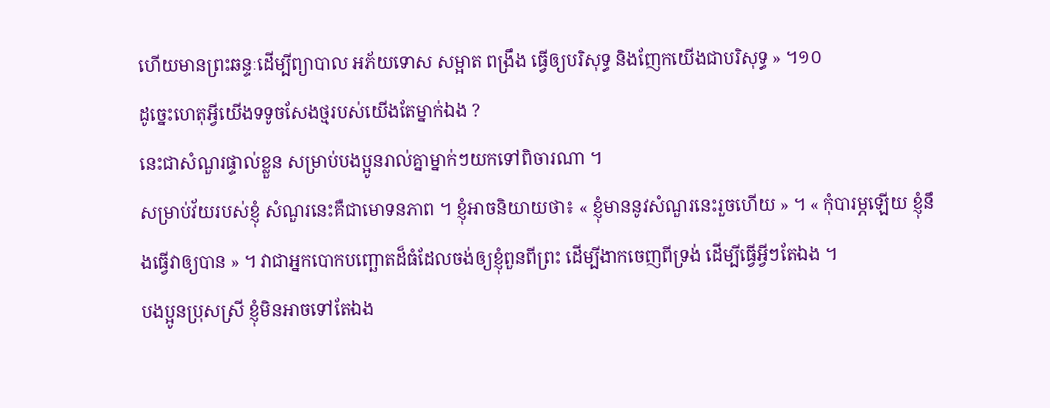ហើយមានព្រះឆន្ទៈដើម្បីព្យាបាល អភ័យទោស សម្អាត ពង្រឹង ធ្វើឲ្យបរិសុទ្ធ និងញែកយើងជាបរិសុទ្ធ » ។១០
ដូច្នេះហេតុអ្វីយើងទទូចសែងថ្មរបស់យើងតែម្នាក់ឯង ?
នេះជាសំណួរផ្ទាល់ខ្លួន សម្រាប់បងប្អូនរាល់គ្នាម្នាក់ៗយកទៅពិចារណា ។
សម្រាប់វ័យរបស់ខ្ញុំ សំណួរនេះគឺជាមោទនភាព ។ ខ្ញុំអាចនិយាយថា៖ « ខ្ញុំមាននូវសំណួរនេះរួចហើយ » ។ « កុំបារម្ភឡើយ ខ្ញុំនឹងធ្វើវាឲ្យបាន » ។ វាជាអ្នកបោកបញ្ឆោតដ៏ធំដែលចង់ឲ្យខ្ញុំពួនពីព្រះ ដើម្បីងាកចេញពីទ្រង់ ដើម្បីធ្វើអ្វីៗតែឯង ។
បងប្អូនប្រុសស្រី ខ្ញុំមិនអាចទៅតែឯង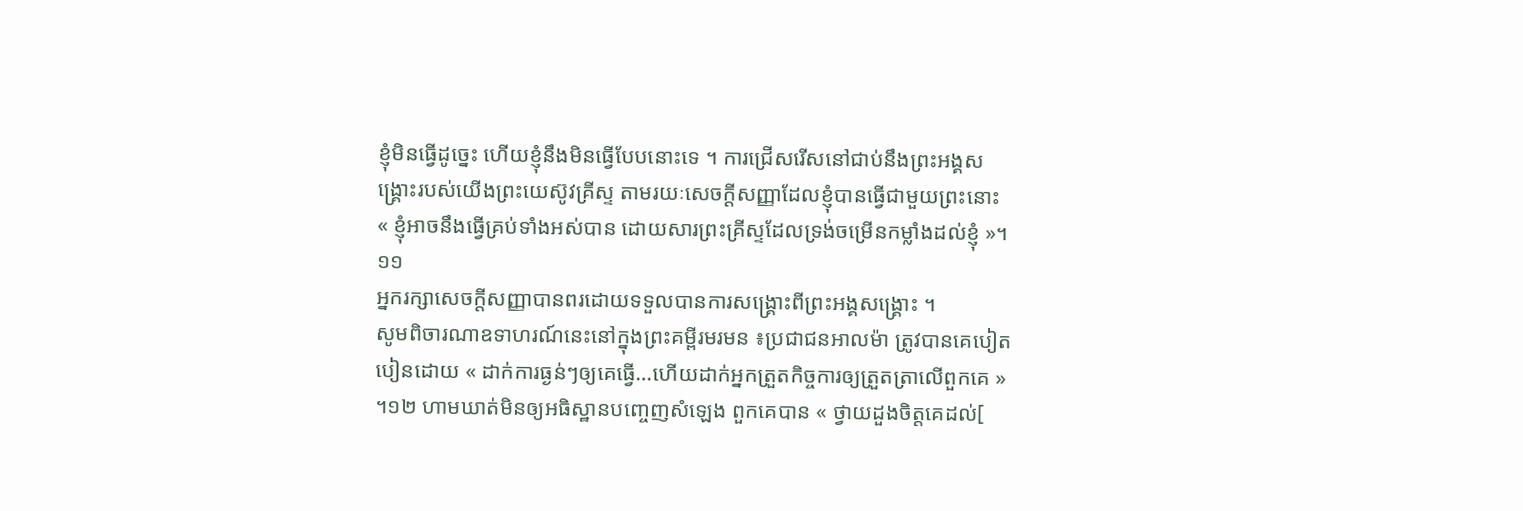ខ្ញុំមិនធ្វើដូច្នេះ ហើយខ្ញុំនឹងមិនធ្វើបែបនោះទេ ។ ការជ្រើសរើសនៅជាប់នឹងព្រះអង្គសង្គ្រោះរបស់យើងព្រះយេស៊ូវគ្រីស្ទ តាមរយៈសេចក្ដីសញ្ញាដែលខ្ញុំបានធ្វើជាមួយព្រះនោះ « ខ្ញុំអាចនឹងធ្វើគ្រប់ទាំងអស់បាន ដោយសារព្រះគ្រីស្ទដែលទ្រង់ចម្រើនកម្លាំងដល់ខ្ញុំ »។១១
អ្នករក្សាសេចក្ដីសញ្ញាបានពរដោយទទួលបានការសង្គ្រោះពីព្រះអង្គសង្គ្រោះ ។
សូមពិចារណាឧទាហរណ៍នេះនៅក្នុងព្រះគម្ពីរមរមន ៖ប្រជាជនអាលម៉ា ត្រូវបានគេបៀតបៀនដោយ « ដាក់ការធ្ងន់ៗឲ្យគេធ្វើ…ហើយដាក់អ្នកត្រួតកិច្ចការឲ្យត្រួតត្រាលើពួកគេ » ។១២ ហាមឃាត់មិនឲ្យអធិស្ឋានបញ្ចេញសំឡេង ពួកគេបាន « ថ្វាយដួងចិត្តគេដល់[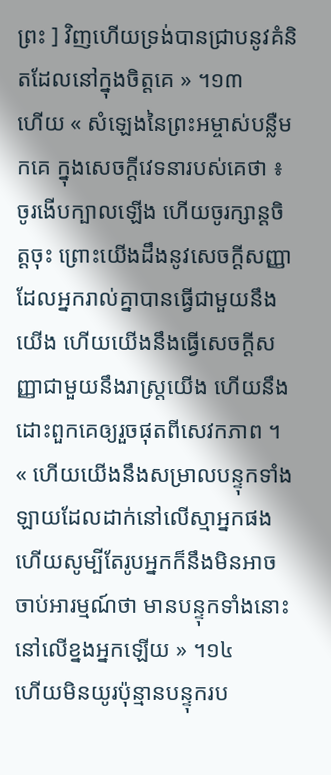ព្រះ ] វិញហើយទ្រង់បានជ្រាបនូវគំនិតដែលនៅក្នុងចិត្តគេ » ។១៣
ហើយ « សំឡេងនៃព្រះអម្ចាស់បន្លឺមកគេ ក្នុងសេចក្តីវេទនារបស់គេថា ៖ ចូរងើបក្បាលឡើង ហើយចូរក្សាន្តចិត្តចុះ ព្រោះយើងដឹងនូវសេចក្ដីសញ្ញាដែលអ្នករាល់គ្នាបានធ្វើជាមួយនឹងយើង ហើយយើងនឹងធ្វើសេចក្ដីសញ្ញាជាមួយនឹងរាស្ត្រយើង ហើយនឹងដោះពួកគេឲ្យរួចផុតពីសេវកភាព ។
« ហើយយើងនឹងសម្រាលបន្ទុកទាំងឡាយដែលដាក់នៅលើស្មាអ្នកផង ហើយសូម្បីតែរូបអ្នកក៏នឹងមិនអាចចាប់អារម្មណ៍ថា មានបន្ទុកទាំងនោះនៅលើខ្នងអ្នកឡើយ » ។១៤
ហើយមិនយូរប៉ុន្មានបន្ទុករប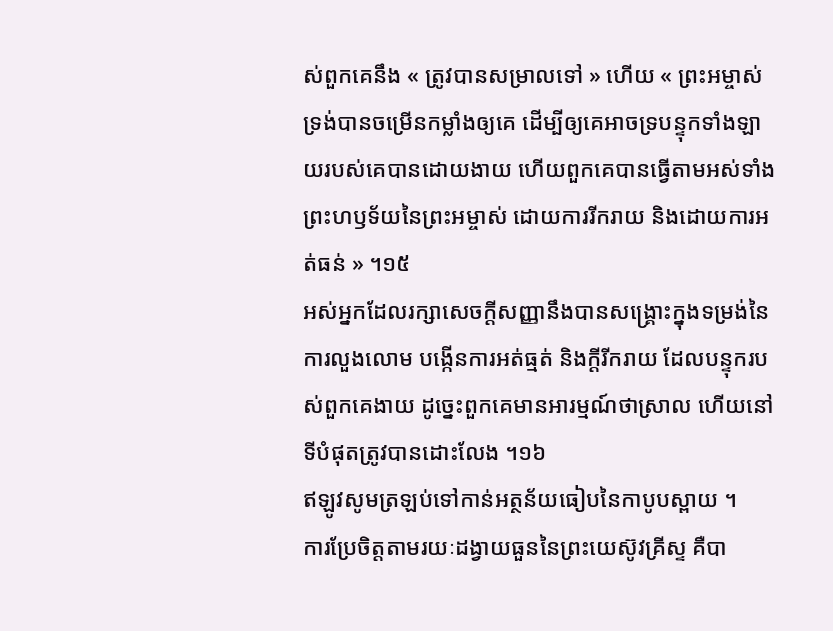ស់ពួកគេនឹង « ត្រូវបានសម្រាលទៅ » ហើយ « ព្រះអម្ចាស់ទ្រង់បានចម្រើនកម្លាំងឲ្យគេ ដើម្បីឲ្យគេអាចទ្របន្ទុកទាំងឡាយរបស់គេបានដោយងាយ ហើយពួកគេបានធ្វើតាមអស់ទាំងព្រះហឫទ័យនៃព្រះអម្ចាស់ ដោយការរីករាយ និងដោយការអត់ធន់ » ។១៥
អស់អ្នកដែលរក្សាសេចក្ដីសញ្ញានឹងបានសង្គ្រោះក្នុងទម្រង់នៃការលួងលោម បង្កើនការអត់ធ្មត់ និងក្តីរីករាយ ដែលបន្ទុករបស់ពួកគេងាយ ដូច្នេះពួកគេមានអារម្មណ៍ថាស្រាល ហើយនៅទីបំផុតត្រូវបានដោះលែង ។១៦
ឥឡូវសូមត្រឡប់ទៅកាន់អត្ថន័យធៀបនៃកាបូបស្ពាយ ។
ការប្រែចិត្តតាមរយៈដង្វាយធួននៃព្រះយេស៊ូវគ្រីស្ទ គឺបា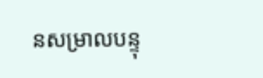នសម្រាលបន្ទុ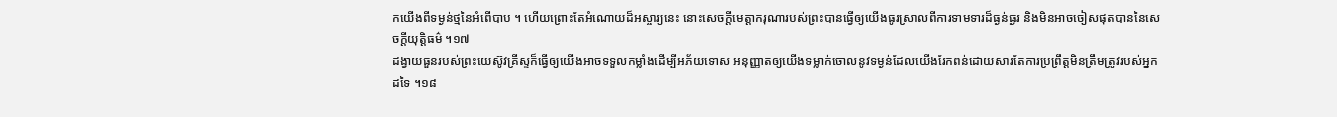កយើងពីទម្ងន់ថ្មនៃអំពើបាប ។ ហើយព្រោះតែអំណោយដ៏អស្ចារ្យនេះ នោះសេចក្ដីមេត្តាករុណារបស់ព្រះបានធ្វើឲ្យយើងធូរស្រាលពីការទាមទារដ៏ធ្ងន់ធ្ងរ និងមិនអាចចៀសផុតបាននៃសេចក្តីយុត្តិធម៌ ។១៧
ដង្វាយធួនរបស់ព្រះយេស៊ូវគ្រីស្ទក៏ធ្វើឲ្យយើងអាចទទួលកម្លាំងដើម្បីអភ័យទោស អនុញ្ញាតឲ្យយើងទម្លាក់ចោលនូវទម្ងន់ដែលយើងរែកពន់ដោយសារតែការប្រព្រឹត្ដមិនត្រឹមត្រូវរបស់អ្នកដទៃ ។១៨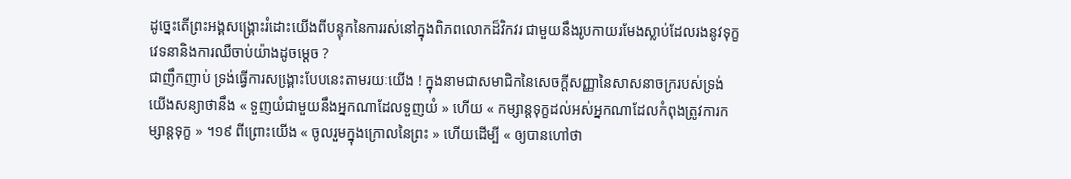ដូច្នេះតើព្រះអង្គសង្គ្រោះរំដោះយើងពីបន្ទុកនៃការរស់នៅក្នុងពិភពលោកដ៏វិកវរ ជាមួយនឹងរូបកាយរមែងស្លាប់ដែលរងនូវទុក្ខវេទនានិងការឈឺចាប់យ៉ាងដូចម្ដេច ?
ជាញឹកញាប់ ទ្រង់ធ្វើការសង្គោ្រះបែបនេះតាមរយៈយើង ! ក្នុងនាមជាសមាជិកនៃសេចក្តីសញ្ញានៃសាសនាចក្ររបស់ទ្រង់ យើងសន្យាថានឹង « ទួញយំជាមួយនឹងអ្នកណាដែលទួញយំ » ហើយ « កម្សាន្ដទុក្ខដល់អស់អ្នកណាដែលកំពុងត្រូវការកម្សាន្ដទុក្ខ » ។១៩ ពីព្រោះយើង « ចូលរួមក្នុងក្រោលនៃព្រះ » ហើយដើម្បី « ឲ្យបានហៅថា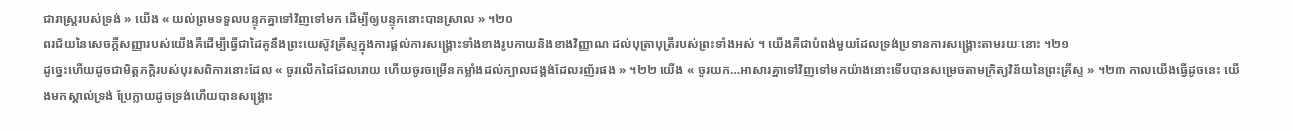ជារាស្ត្ររបស់ទ្រង់ » យើង « យល់ព្រមទទួលបន្ទុកគ្នាទៅវិញទៅមក ដើម្បីឲ្យបន្ទុកនោះបានស្រាល » ។២០
ពរជ័យនៃសេចក្ដីសញ្ញារបស់យើងគឺដើម្បីធ្វើជាដៃគូនឹងព្រះយេស៊ូវគ្រីស្ទក្នុងការផ្ដល់ការសង្គ្រោះទាំងខាងរូបកាយនិងខាងវិញ្ញាណ ដល់បុត្រាបុត្រីរបស់ព្រះទាំងអស់ ។ យើងគឺជាបំពង់មួយដែលទ្រង់ប្រទានការសង្គ្រោះតាមរយៈនោះ ។២១
ដូច្នេះហើយដូចជាមិត្តភក្តិរបស់បុរសពិការនោះដែល « ចូរលើកដៃដែលរោយ ហើយចូរចម្រើនកម្លាំងដល់ក្បាលជង្គង់ដែលរញ័រផង » ។២២ យើង « ចូរយក…អាសារគ្នាទៅវិញទៅមកយ៉ាងនោះទើបបានសម្រេចតាមក្រិត្យវិន័យនៃព្រះគ្រីស្ទ » ។២៣ កាលយើងធ្វើដូចនេះ យើងមកស្គាល់ទ្រង់ ប្រែក្លាយដូចទ្រង់ហើយបានសង្គ្រោះ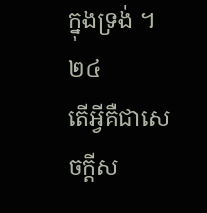ក្នុងទ្រង់ ។២៤
តើអ្វីគឺជាសេចក្តីស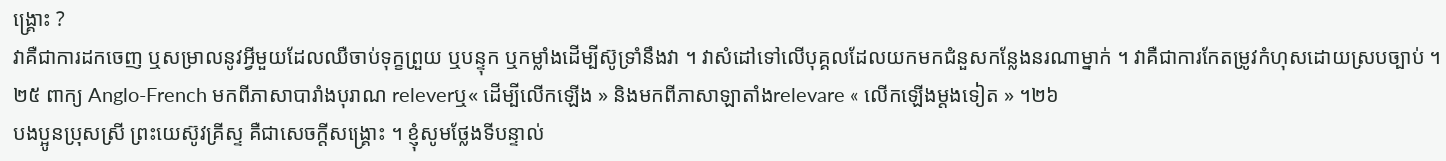ង្គ្រោះ ?
វាគឺជាការដកចេញ ឬសម្រាលនូវអ្វីមួយដែលឈឺចាប់ទុក្ខព្រួយ ឬបន្ទុក ឬកម្លាំងដើម្បីស៊ូទ្រាំនឹងវា ។ វាសំដៅទៅលើបុគ្គលដែលយកមកជំនួសកន្លែងនរណាម្នាក់ ។ វាគឺជាការកែតម្រូវកំហុសដោយស្របច្បាប់ ។២៥ ពាក្យ Anglo-French មកពីភាសាបារាំងបុរាណ releverឬ« ដើម្បីលើកឡើង » និងមកពីភាសាឡាតាំងrelevare « លើកឡើងម្តងទៀត » ។២៦
បងប្អូនប្រុសស្រី ព្រះយេស៊ូវគ្រីស្ទ គឺជាសេចក្តីសង្គ្រោះ ។ ខ្ញុំសូមថ្លែងទីបន្ទាល់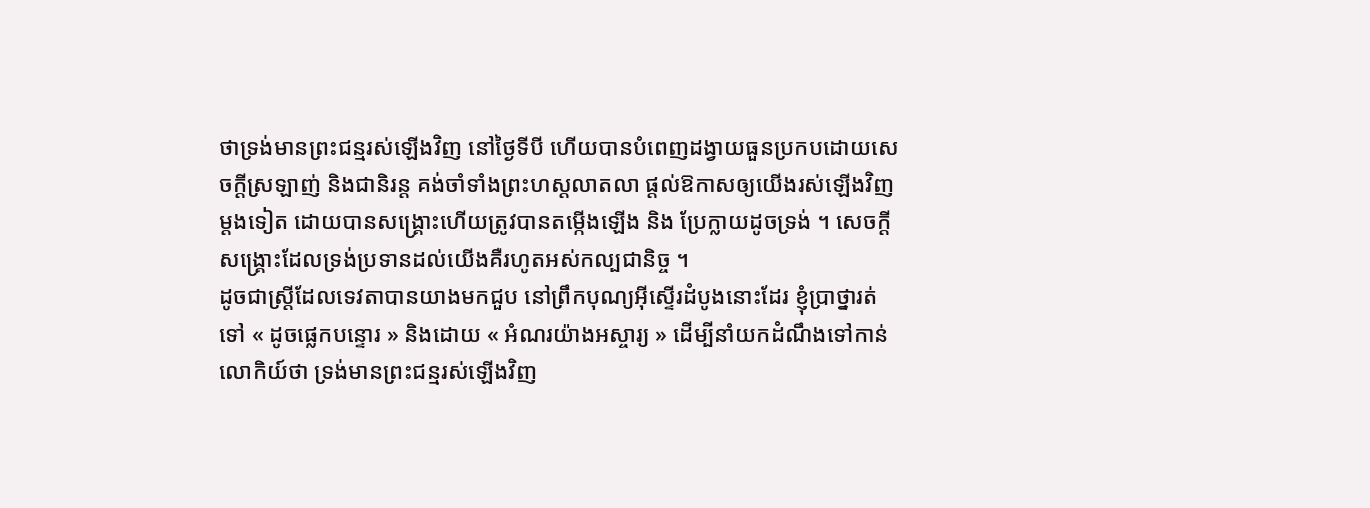ថាទ្រង់មានព្រះជន្មរស់ឡើងវិញ នៅថ្ងៃទីបី ហើយបានបំពេញដង្វាយធួនប្រកបដោយសេចក្ដីស្រឡាញ់ និងជានិរន្ត គង់ចាំទាំងព្រះហស្តលាតលា ផ្តល់ឱកាសឲ្យយើងរស់ឡើងវិញម្តងទៀត ដោយបានសង្គ្រោះហើយត្រូវបានតម្កើងឡើង និង ប្រែក្លាយដូចទ្រង់ ។ សេចក្ដីសង្គ្រោះដែលទ្រង់ប្រទានដល់យើងគឺរហូតអស់កល្បជានិច្ច ។
ដូចជាស្ត្រីដែលទេវតាបានយាងមកជួប នៅព្រឹកបុណ្យអ៊ីស្ទើរដំបូងនោះដែរ ខ្ញុំប្រាថ្នារត់ទៅ « ដូចផ្លេកបន្ទោរ » និងដោយ « អំណរយ៉ាងអស្ចារ្យ » ដើម្បីនាំយកដំណឹងទៅកាន់លោកិយ៍ថា ទ្រង់មានព្រះជន្មរស់ឡើងវិញ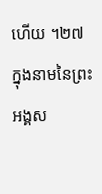ហើយ ។២៧ ក្នុងនាមនៃព្រះអង្គស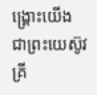ង្គ្រោះយើង ជាព្រះយេស៊ូវគ្រី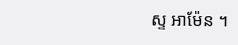ស្ទ អាម៉ែន ។